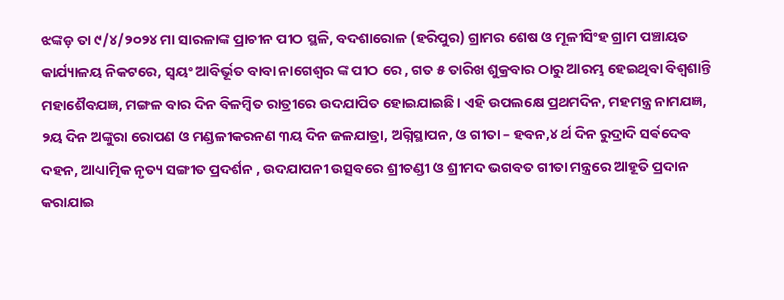ଝଙ୍କଡ଼ ତା ୯/୪/୨୦୨୪ ମା ସାରଳାଙ୍କ ପ୍ରାଚୀନ ପୀଠ ସ୍ଥଳି, ବଦଶାରୋଳ (ହରିପୁର) ଗ୍ରାମର ଶେଷ ଓ ମୂଳୀସିଂହ ଗ୍ରାମ ପଞ୍ଚାୟତ କାର୍ଯ୍ୟାଳୟ ନିକଟରେ, ସ୍ୱୟଂ ଆବିର୍ଭୂତ ବାବା ନାଗେଶ୍ଵର ଙ୍କ ପୀଠ ରେ , ଗତ ୫ ତାରିଖ ଶୁକ୍ରବାର ଠାରୁ ଆରମ୍ଭ ହେଇଥିବା ବିଶ୍ଵଶାନ୍ତି ମହାଶୈବଯଜ୍ଞ, ମଙ୍ଗଳ ବାର ଦିନ ବିଳମ୍ବିତ ରାତ୍ରୀରେ ଉଦଯାପିତ ହୋଇଯାଇଛି। ଏହି ଉପଲକ୍ଷେ ପ୍ରଥମଦିନ, ମହମନ୍ତ୍ର ନାମଯଜ୍ଞ, ୨ୟ ଦିନ ଅଙ୍କୁରା ରୋପଣ ଓ ମଣ୍ଡଳୀକରନଣ ୩ୟ ଦିନ ଜଳଯାତ୍ରା, ଅଗ୍ନିସ୍ଥାପନ, ଓ ଗୀତା – ହବନ,୪ ର୍ଥ ଦିନ ରୁଦ୍ରାଦି ସର୍ଵଦେବ ଦହନ, ଆଧ୍ୟାତ୍ମିକ ନୃତ୍ୟ ସଙ୍ଗୀତ ପ୍ରଦର୍ଶନ , ଉଦଯାପନୀ ଉତ୍ସବରେ ଶ୍ରୀଚଣ୍ଡୀ ଓ ଶ୍ରୀମଦ ଭଗବତ ଗୀତା ମନ୍ତ୍ରରେ ଆହୂତି ପ୍ରଦାନ କରାଯାଇ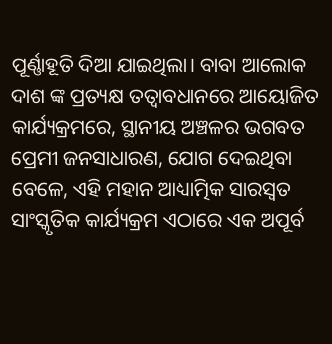ପୂର୍ଣ୍ଣାହୂତି ଦିଆ ଯାଇଥିଲା। ବାବା ଆଲୋକ ଦାଶ ଙ୍କ ପ୍ରତ୍ୟକ୍ଷ ତତ୍ବାବଧାନରେ ଆୟୋଜିତ କାର୍ଯ୍ୟକ୍ରମରେ, ସ୍ଥାନୀୟ ଅଞ୍ଚଳର ଭଗବତ ପ୍ରେମୀ ଜନସାଧାରଣ, ଯୋଗ ଦେଇଥିବା ବେଳେ, ଏହି ମହାନ ଆଧ୍ୟାତ୍ମିକ ସାରସ୍ଵତ ସାଂସ୍କୃତିକ କାର୍ଯ୍ୟକ୍ରମ ଏଠାରେ ଏକ ଅପୂର୍ବ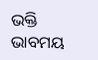ଭକ୍ତି ଭାବମୟ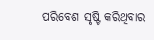ପରିବେଶ ସୃଷ୍ଟି କରିଥିବାର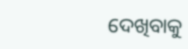ଦେଖିବାକୁ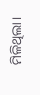ମିଳିଥିଲା।